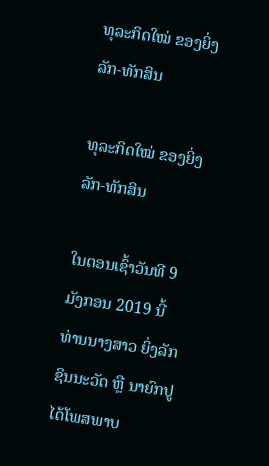ທຸລະກິດໃໝ່ ຂອງຍິ່ງລັກ-ທັກສິນ

ທຸລະກິດໃໝ່ ຂອງຍິ່ງລັກ-ທັກສິນ

ໃນຕອນເຊົ້າວັນທີ 9 ມັງກອນ 2019 ນີ້ ທ່ານນາງສາວ ຍິ່ງລັກ ຊິນນະວັດ ຫຼື ນາຍົກປູໄດ້ໂພສພາບ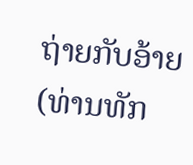ຖ່າຍກັບອ້າຍ (ທ່ານທັກ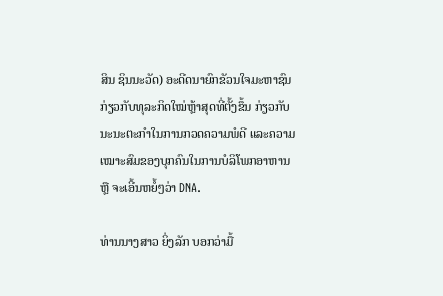ສິນ ຊິນນະວັດ) ອະດີດນາຍົກຂັວນໃຈມະຫາຊົນ ກ່ຽວກັບທຸລະກິດໃໝ່ຫຼ້າສຸດທີ່ຕັ້ງຂຶ້ນ ກ່ຽວກັບນະນະຕະກຳໃນການກວດຄວາມພໍດີ ແລະຄວາມເໝາະສົມຂອງບຸກຄົນໃນການບໍລິໂພກອາຫານ ຫຼື ຈະເອີ້ນຫຍໍ້ໆວ່າ DNA.

ທ່ານນາງສາວ ຍິ່ງລັກ ບອກວ່າມື້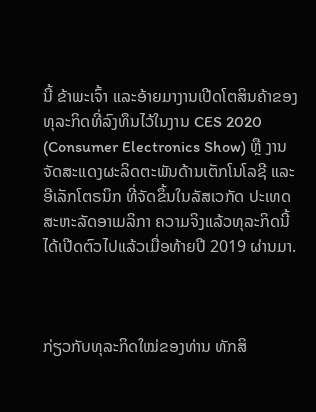ນີ້ ຂ້າພະເຈົ້າ ແລະອ້າຍມາງານເປີດໂຕສິນຄ້າຂອງທຸລະກິດທີ່ລົງທຶນໄວ້ໃນງານ CES 2020 (Consumer Electronics Show) ຫຼື ງານຈັດສະແດງຜະລິດຕະພັນດ້ານເຕັກໂນໂລຊີ ແລະອີເລັກໂຕຣນິກ ທີ່ຈັດຂຶ້ນໃນລັສເວກັດ ປະເທດສະຫະລັດອາເມລິກາ ຄວາມຈິງແລ້ວທຸລະກິດນີ້ໄດ້ເປີດຕົວໄປແລ້ວເມື່ອທ້າຍປີ 2019 ຜ່ານມາ.



ກ່ຽວກັບທຸລະກິດໃໝ່ຂອງທ່ານ ທັກສິ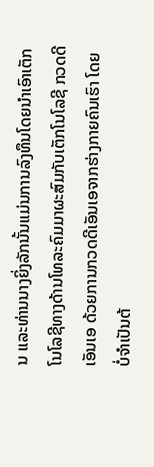ນ ແລະທ່ານນາງຍິ່ງລັກນັ້ນແມ່ນການລົງທຶນໂດຍນຳເອົາເຕັກໂນໂລຊີທາງດ້ານໂທລະຄົມມາຜະສົມກັບເຕັກໂນໂລຊີ ກວດດີເອັນເອ ດ້ວຍການກວດດີເອັນເອຈາກຮ່າງກາຍຄົນເຮົາ ໂດຍບໍ່ຈຳເປັນຕ້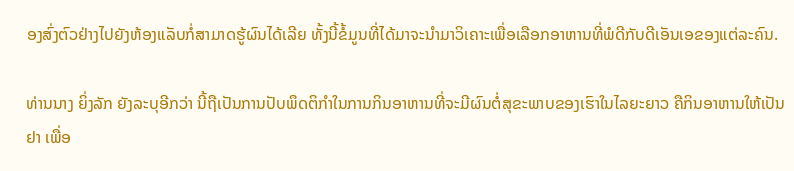ອງສົ່ງຕົວຢ່າງໄປຍັງຫ້ອງແລັບກໍ່ສາມາດຮູ້ຜົນໄດ້ເລີຍ ທັ້ງນີ້ຂໍ້ມູນທີ່ໄດ້ມາຈະນຳມາວິເຄາະເພື່ອເລືອກອາຫານທີ່ພໍດີກັບດີເອັນເອຂອງແຕ່ລະຄົນ.

ທ່ານນາງ ຍິ່ງລັກ ຍັງລະບຸອີກວ່າ ນີ້ຖືເປັນການປັບພຶດຕິກຳໃນການກິນອາຫານທີ່ຈະມີຜົນຕໍ່ສຸຂະພາບຂອງເຮົາໃນໄລຍະຍາວ ຄືກິນອາຫານໃຫ້ເປັນຢາ ເພື່ອ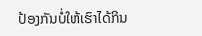ປ້ອງກັນບໍ່ໃຫ້ເຮົາໄດ້ກິນ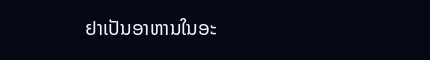ຢາເປັນອາຫານໃນອະ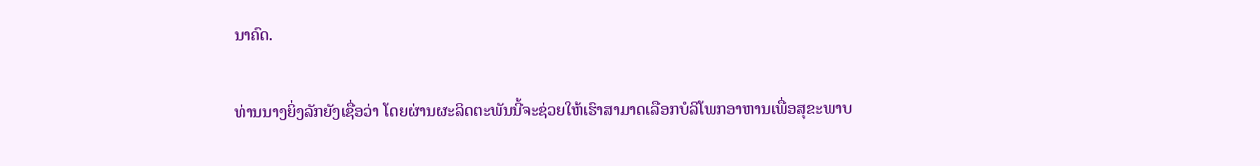ນາຄົດ.

ທ່ານນາງຍິ່ງລັກຍັງເຊື່ອວ່າ ໂດຍຜ່ານຜະລິດຕະພັນນີ້ຈະຊ່ວຍໃຫ້ເຮົາສາມາດເລືອກບໍລິໂພກອາຫານເພື່ອສຸຂະພາບ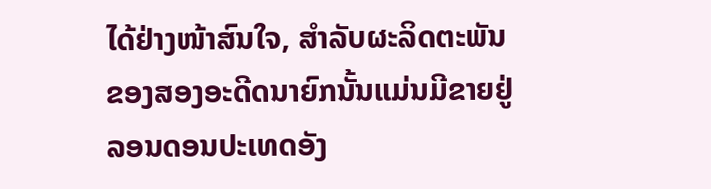ໄດ້ຢ່າງໜ້າສົນໃຈ, ສຳລັບຜະລິດຕະພັນຂອງສອງອະດີດນາຍົກນັ້ນແມ່ນມີຂາຍຢູ່ລອນດອນປະເທດອັງ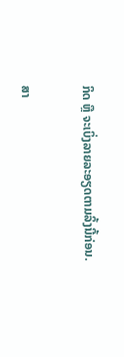ກິດ ຫຼື ຈະເບິ່ງລາຍລະອຽດຕາມລິ້ງນີ້ກ່ອນ.

ສາ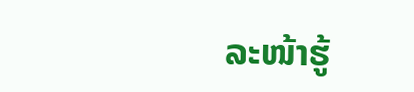ລະໜ້າຮູ້